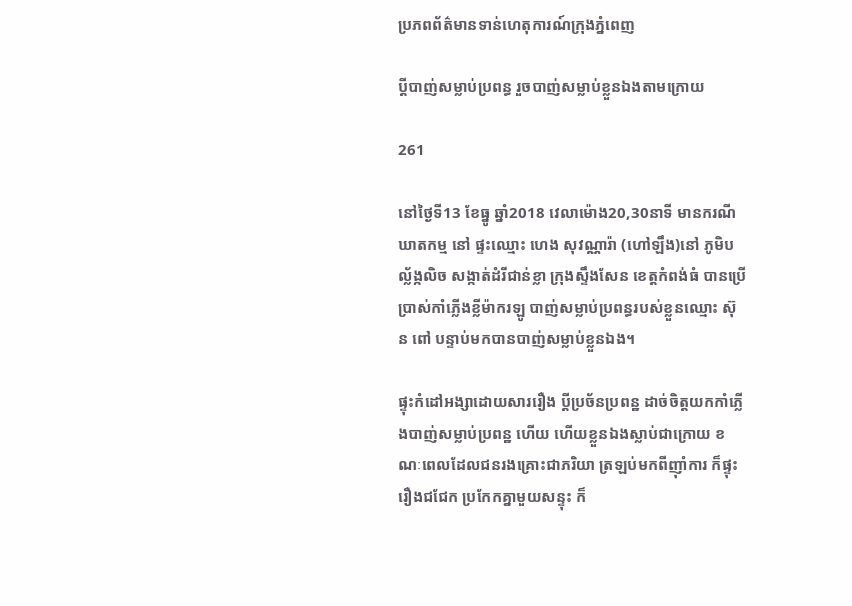ប្រភពព័ត៌មានទាន់ហេតុការណ៍ក្រុងភ្នំពេញ

ប្ដីបាញ់សម្លាប់ប្រពន្ធ រួចបាញ់សម្លាប់ខ្លួនឯងតាមក្រោយ

261

នៅថ្ងៃទី13 ខែធ្នូ ឆ្នាំ2018 វេលាម៉ោង20,30នាទី មានករណីឃាតកម្ម នៅ ផ្ទះឈ្មោះ ហេង សុវណ្ណារ៉ា (ហៅឡឹង)នៅ ភូមិបល្ល័ង្កលិច សង្កាត់ដំរីជាន់ខ្លា ក្រុងស្ទឹងសែន ខេត្តកំពង់ធំ បានប្រើប្រាស់កាំភ្លើងខ្លីម៉ាករឡូ បាញ់សម្លាប់ប្រពន្ធរបស់ខ្លួនឈ្មោះ ស៊ុន ពៅ បន្ទាប់មកបានបាញ់សម្លាប់ខ្លួនឯង។

ផ្ទុះកំដៅអង្សាដោយសាររឿង ប្តីប្រច័នប្រពន្ឋ ដាច់ចិត្តយកកាំភ្លើងបាញ់សម្លាប់ប្រពន្ឋ ហើយ ហើយខ្លួនឯងស្លាប់ជាក្រោយ ខណៈពេលដែលជនរងគ្រោះជាភរិយា ត្រឡប់មកពីញ៉ាំការ ក៏ផ្ទុះរឿងជជែក ប្រកែកគ្នាមួយសន្ទុះ ក៏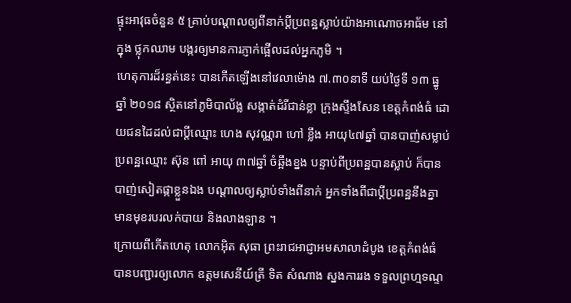ផ្ទុះអាវុធចំនួន ៥ គ្រាប់បណ្តាលឲ្យពីនាក់ប្តីប្រពន្ឋស្លាប់យ៉ាងអាណោចអាធ័ម នៅក្នុង ថ្លុកឈាម បង្ករឲ្យមានការភ្ញាក់ផ្អើលដល់អ្នកភូមិ ។
ហេតុការដ៏រន្ធត់នេះ បានកើតឡើងនៅវេលាម៉ោង ៧.៣០នាទី យប់ថ្ងៃទី ១៣ ធ្នូ ឆ្នាំ ២០១៨ ស្ថិតនៅភូមិបាល័ង្ល សង្កាត់ដំរីជាន់ខ្លា ក្រុងស្ទឹងសែន ខេត្តកំពង់ធំ ដោយជនដៃដល់ជាប្តីឈ្មោះ ហេង សុវណ្ណរា ហៅ ខ្លឹង អាយុ៤៧ឆ្នាំ បានបាញ់សម្លាប់ប្រពន្ឋឈ្មោះ ស៊ុន ពៅ អាយុ ៣៧ឆ្នាំ ចំឆ្អឹងខ្នង បន្ទាប់ពីប្រពន្ឋបានស្លាប់ ក៏បានបាញ់សៀតផ្កាខ្លួនឯង បណ្តាលឲ្យស្លាប់ទាំងពីនាក់ អ្នកទាំងពីជាប្តីប្រពន្ឋនឹងគ្នា មានមុខរបរលក់បាយ និងលាងឡាន ។
ក្រោយពីកើតហេតុ លោកអ៊ិត សុធា ព្រះរាជអាជ្ញាអមសាលាដំបូង ខេត្តកំពង់ធំ បានបញ្ជារឲ្យលោក ឧត្តមសេនីយ៍ត្រី ទិត សំណាង ស្នងការរង ទទួលព្រហ្មទណ្ទ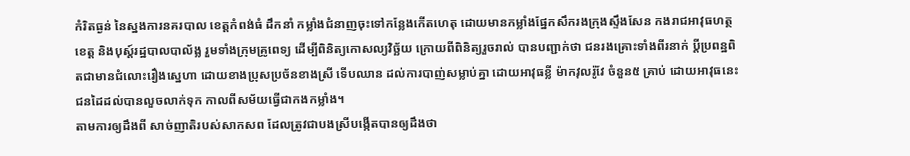កំរិតធ្ងន់ នៃស្នងការនគរបាល ខេត្តកំពង់ធំ ដឹកនាំ កម្លាំងជំនាញចុះទៅកន្លែងកើតហេតុ ដោយមានកម្លាំងផ្នែកសឹករងក្រុងស្ទឹងសែន កងរាជអាវុធហត្ថខេត្ត និងបុស្ត៍រដ្ឋបាលបាល័ង្ល រួមទាំងក្រុមគ្រូពេទ្យ ដើម្បីពិនិត្យកោសល្យវិច្ឆ័យ ក្រោយពីពិនិត្យរួចរាល់ បានបញ្ជាក់ថា ជនរងគ្រោះទាំងពីរនាក់ ប្តីប្រពន្ឋពិតជាមានជំលោះរឿងស្នេហា ដោយខាងប្រុសប្រច័នខាងស្រី ទើបឈាន ដល់ការបាញ់សម្លាប់គ្នា ដោយអាវុធខ្លី ម៉ាកវុលរ៉ូវែ ចំនួន៥ គ្រាប់ ដោយអាវុធនេះ ជនដៃដល់បានលួចលាក់ទុក កាលពីសម័យធ្វើជាកងកម្លាំង។
តាមការឲ្យដឹងពី សាច់ញាតិរបស់សាកសព ដែលត្រូវជាបងស្រីបង្កើតបានឲ្យដឹងថា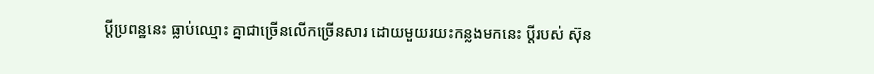ប្តីប្រពន្ឋនេះ ធ្លាប់ឈ្មោះ គ្នាជាច្រើនលើកច្រើនសារ ដោយមួយរយះកន្លងមកនេះ ប្តីរបស់ ស៊ុន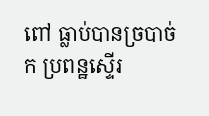ពៅ ធ្លាប់បានច្របាច់ក ប្រពន្ឋស្ទើរ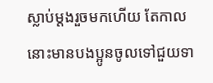ស្លាប់ម្តងរួចមកហើយ តែកាលនោះមានបងប្អូនចូលទៅជួយទា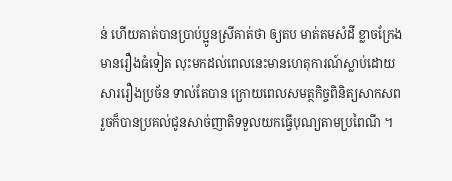ន់ ហើយគាត់បានប្រាប់ប្អូនស្រីគាត់ថា ឲ្យតប មាត់តមសំដី ខ្លាចក្រែងមានរឿងធំទៀត លុះមកដល់ពេលនេះមានហេតុការណ៍ស្លាប់ដោយសាររឿងប្រច័ន ទាល់តែបាន ក្រោយពេលសមត្ថកិច្ចពិនិត្យសាកសព រួចក៏បានប្រគល់ជូនសាច់ញាតិទទួលយកធ្វើបុណ្យតាមប្រពៃណី ។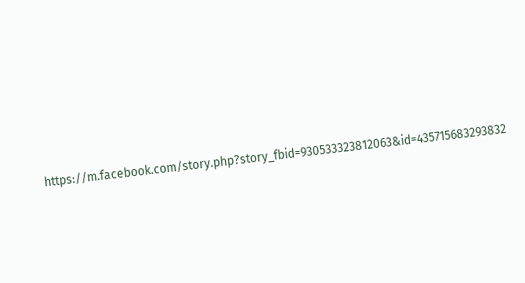https://m.facebook.com/story.php?story_fbid=930533323812063&id=435715683293832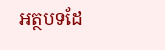អត្ថបទដែ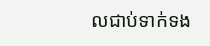លជាប់ទាក់ទង